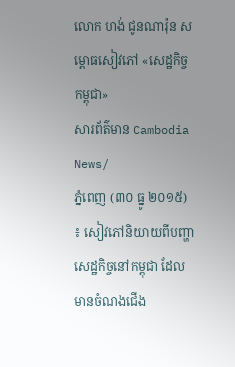លោក ហង់ ជូនណារ៉ុន សម្ពោធសៀវភៅ «សេដ្ឋកិច្ចកម្ពុជា»
សារព័ត៌មាន Cambodia News/
ភ្នំពេញ (៣០ ធ្នូ ២០១៥) ៖ សៀវភៅនិយាយពីបញ្ហាសេដ្ឋកិច្ចនៅកម្ពុជា ដែលមានចំណងជើង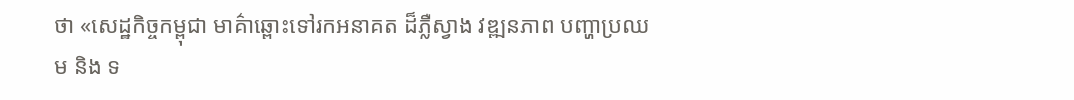ថា «សេដ្ឋកិច្ចកម្ពុជា មាគ៌ាឆ្ពោះទៅរកអនាគត ដ៏ភ្លឺស្វាង វឌ្ឍនភាព បញ្ហាប្រឈម និង ទ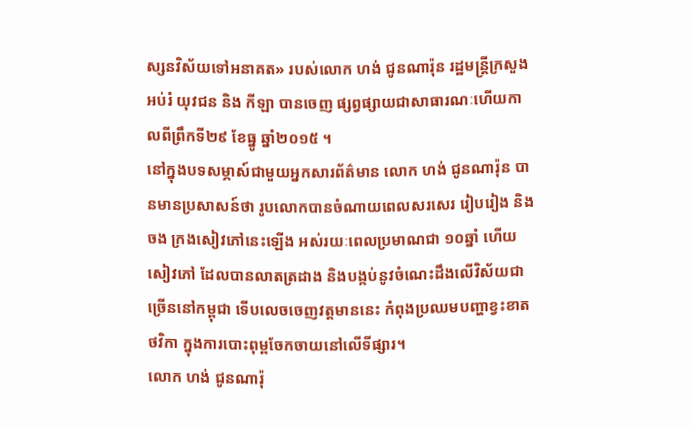ស្សនវិស័យទៅអនាគត» របស់លោក ហង់ ជូនណារ៉ុន រដ្ឋមន្រ្តីក្រសួងអប់រំ យុវជន និង កីឡា បានចេញ ផ្សព្វផ្សាយជាសាធារណៈហើយកាលពីព្រឹកទី២៩ ខែធ្នូ ឆ្នាំ២០១៥ ។
នៅក្នុងបទសម្ភាស៍ជាមួយអ្នកសារព័ត៌មាន លោក ហង់ ជូនណារ៉ុន បានមានប្រសាសន៍ថា រូបលោកបានចំណាយពេលសរសេរ រៀបរៀង និង ចង ក្រងសៀវភៅនេះឡើង អស់រយៈពេលប្រមាណជា ១០ឆ្នាំ ហើយសៀវភៅ ដែលបានលាតត្រដាង និងបង្កប់នូវចំណេះដឹងលើវិស័យជាច្រើននៅកម្ពុជា ទើបលេចចេញវត្តមាននេះ កំពុងប្រឈមបញ្ហាខ្វះខាតថវិកា ក្នុងការបោះពុម្ពចែកចាយនៅលើទីផ្សារ។
លោក ហង់ ជូនណារ៉ុ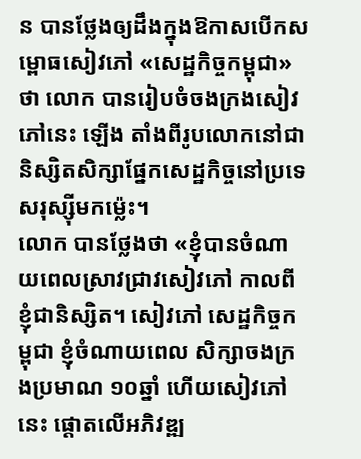ន បានថ្លែងឲ្យដឹងក្នុងឱកាសបើកសម្ពោធសៀវភៅ «សេដ្ឋកិច្ចកម្ពុជា» ថា លោក បានរៀបចំចងក្រងសៀវភៅនេះ ឡើង តាំងពីរូបលោកនៅជានិស្សិតសិក្សាផ្នែកសេដ្ឋកិច្ចនៅប្រទេសរុស្ស៊ីមកម្ល៉េះ។
លោក បានថ្លែងថា «ខ្ញុំបានចំណាយពេលស្រាវជ្រាវសៀវភៅ កាលពីខ្ញុំជានិស្សិត។ សៀវភៅ សេដ្ឋកិច្ចកម្ពុជា ខ្ញុំចំណាយពេល សិក្សាចងក្រងប្រមាណ ១០ឆ្នាំ ហើយសៀវភៅនេះ ផ្តោតលើអភិវឌ្ឍ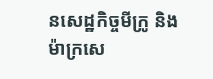នសេដ្ឋកិច្ចមីក្រូ និង ម៉ាក្រសេ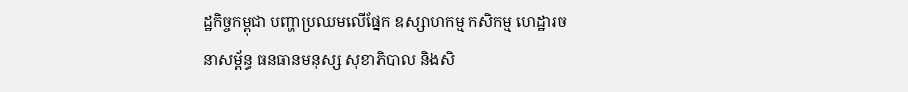ដ្ឋកិច្ចកម្ពុជា បញ្ហាប្រឈមលើផ្នែក ឧស្សាហកម្ម កសិកម្ម ហេដ្ឋារចនាសម្ព័ន្ធ ធនធានមនុស្ស សុខាភិបាល និងសិ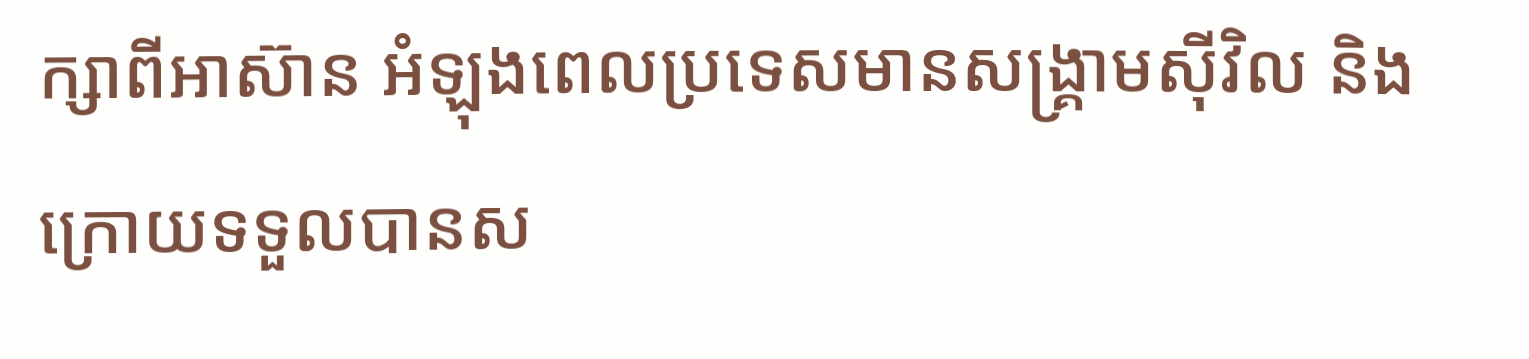ក្សាពីអាស៊ាន អំឡុងពេលប្រទេសមានសង្គ្រាមស៊ីវិល និង ក្រោយទទួលបានស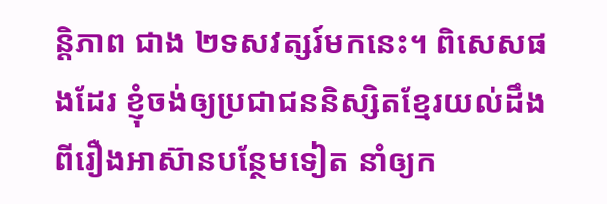និ្តភាព ជាង ២ទសវត្សរ៍មកនេះ។ ពិសេសផងដែរ ខ្ញុំចង់ឲ្យប្រជាជននិស្សិតខ្មែរយល់ដឹងពីរឿងអាស៊ានបន្ថែមទៀត នាំឲ្យក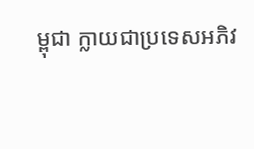ម្ពុជា ក្លាយជាប្រទេសអភិវ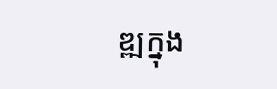ឌ្ឍក្នុង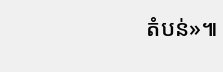តំបន់»៕